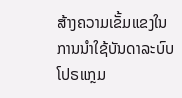ສ້າງຄວາມເຂັ້ມແຂງໃນການນຳໃຊ້ບັນດາລະບົບໂປຣແກຼມ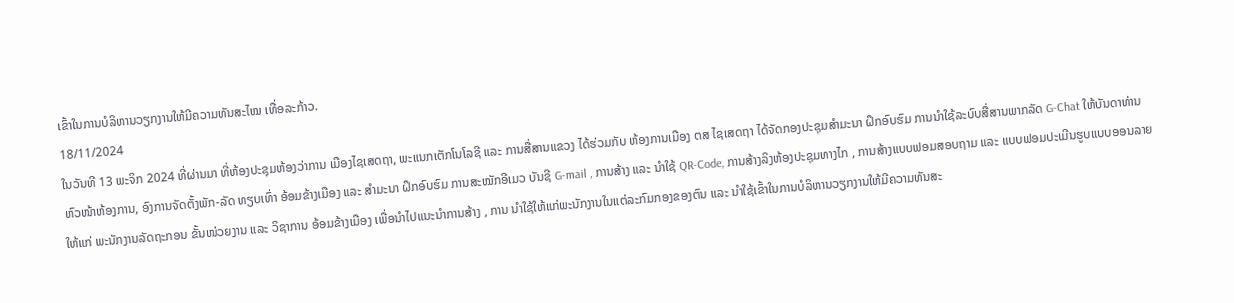ເຂົ້າໃນການບໍລິຫານວຽກງານໃຫ້ມີຄວາມທັນສະໄໝ ເທື່ອລະກ້າວ.
18/11/2024
ໃນວັນທີ 13 ພະຈິກ 2024 ທີ່ຜ່ານມາ ທີ່ຫ້ອງປະຊຸມຫ້ອງວ່າການ ເມືອງໄຊເສດຖາ, ພະແນກເຕັກໂນໂລຊີ ແລະ ການສື່ສານແຂວງ ໄດ້ຮ່ວມກັບ ຫ້ອງການເມືອງ ຕສ ໄຊເສດຖາ ໄດ້ຈັດກອງປະຊຸມສຳມະນາ ຝຶກອົບຮົມ ການນຳໃຊ້ລະບົບສື່ສານພາກລັດ G-Chat ໃຫ້ບັນດາທ່ານຫົວໜ້າຫ້ອງການ, ອົງການຈັດຕັ້ງພັກ-ລັດ ທຽບເທົ່າ ອ້ອມຂ້າງເມືອງ ແລະ ສໍາມະນາ ຝຶກອົບຮົມ ການສະໝັກອີເມວ ບັນຊີ G-mail , ການສ້າງ ແລະ ນຳໃຊ້ QR-Code, ການສ້າງລິງຫ້ອງປະຊຸມທາງໄກ , ການສ້າງແບບຟອມສອບຖາມ ແລະ ແບບຟອມປະເມີນຮູບແບບອອນລາຍ ໃຫ້ແກ່ ພະນັກງານລັດຖະກອນ ຂັ້ນໜ່ວຍງານ ແລະ ວິຊາການ ອ້ອມຂ້າງເມືອງ ເພື່ອນຳໄປແນະນຳການສ້າງ , ການ ນຳໃຊ້ໃຫ້ແກ່ພະນັກງານໃນແຕ່ລະກົມກອງຂອງຕົນ ແລະ ນໍາໃຊ້ເຂົ້າໃນການບໍລິຫານວຽກງານໃຫ້ມີຄວາມທັນສະ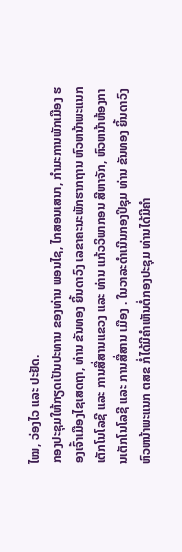ໄໝ, ວ່ອງໄວ ແລະ ປະຢັດ.
ກອງປະຊຸມໃຫ້ກຽດເປັນປະທານ ຂອງທ່ານ ພອນໄຊ, ໄກສອນເສນາ, ກໍາມະການພັກເມືອງ ຮອງເຈົ້າເມືອງໄຊເສດຖາ, ທ່ານ ຂັນທອງ ຍິ້ນດາວົງ ເລຂາຄະນະພັກຮາກຖານ ຫົວຫນ້າພະແນກເຕັກໂນໂລຊີ ແລະ ການສື່ສານແຂວງ ແລະ ທ່ານ ແກ້ວວິພາກອນ ສີຫາຈັກ, ຫົວຫນ້າຫ້ອງການເຕັກໂນໂລຊີ ແລະ ການສື່ສານ ເມືອງ . ໃນວາລະດຳເນີນກອງປິຊຸມ ທ່ານ ຂັນທອງ ຍິ້ນດາວົງ ຫົວຫນ້າພະແນກ ຕສຂ ກໍ່ໄດ້ມີຄຳເຫັນຕໍ່ກອງປະຊຸມ ທ່ານໄດ້ມີຄຳ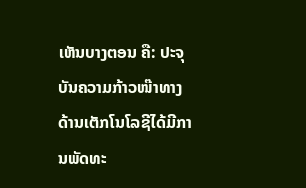ເຫັນບາງຕອນ ຄື: ປະຈຸບັນຄວາມກ້າວໜ໊າທາງດ້ານເຕັກໂນໂລຊີໄດ້ມີການພັດທະ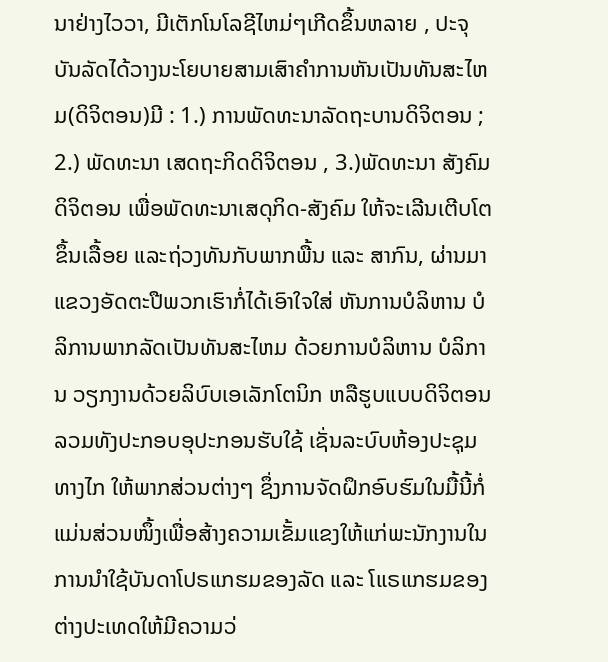ນາຢ່າງໄວວາ, ມີເຕັກໂນໂລຊີໄຫມ່ໆເກີດຂຶ້ນຫລາຍ , ປະຈຸບັນລັດໄດ້ວາງນະໂຍບາຍສາມເສົາຄໍາການຫັນເປັນທັນສະໄຫມ(ດິຈິຕອນ)ມີ : 1.) ການພັດທະນາລັດຖະບານດິຈິຕອນ ; 2.) ພັດທະນາ ເສດຖະກິດດິຈິຕອນ , 3.)ພັດທະນາ ສັງຄົມດິຈິຕອນ ເພື່ອພັດທະນາເສດຸກິດ-ສັງຄົມ ໃຫ້ຈະເລີນເຕີບໂຕຂຶ້ນເລື້ອຍ ແລະຖ່ວງທັນກັບພາກພື້ນ ແລະ ສາກົນ, ຜ່ານມາແຂວງອັດຕະປືພວກເຮົາກໍ່ໄດ້ເອົາໃຈໃສ່ ຫັນການບໍລິຫານ ບໍລິການພາກລັດເປັນທັນສະໄຫມ ດ້ວຍການບໍລິຫານ ບໍລິການ ວຽກງານດ້ວຍລິບົບເອເລັກໂຕນິກ ຫລືຮູບແບບດິຈິຕອນ ລວມທັງປະກອບອຸປະກອນຮັບໃຊ້ ເຊັ່ນລະບົບຫ້ອງປະຊຸມທາງໄກ ໃຫ້ພາກສ່ວນຕ່າງໆ ຊຶ່ງການຈັດຝຶກອົບຮົມໃນມື້ນີ້ກໍ່ແມ່ນສ່ວນໜຶ້ງເພື່ອສ້າງຄວາມເຂັ້ມແຂງໃຫ້ແກ່ພະນັກງານໃນການນຳໃຊ້ບັນດາໂປຣແກຮມຂອງລັດ ແລະ ໂແຣແກຮມຂອງຕ່າງປະເທດໃຫ້ມີຄວາມວ່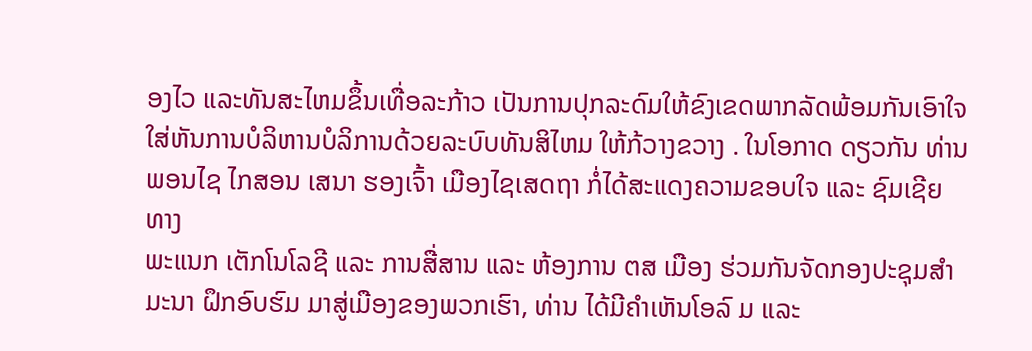ອງໄວ ແລະທັນສະໄຫມຂຶ້ນເທື່ອລະກ້າວ ເປັນການປຸກລະດົມໃຫ້ຂົງເຂດພາກລັດພ້ອມກັນເອົາໃຈໃສ່ຫັນການບໍລິຫານບໍລິການດ້ວຍລະບົບທັນສິໄຫມ ໃຫ້ກ້ວາງຂວາງ . ໃນໂອກາດ ດຽວກັນ ທ່ານ ພອນໄຊ ໄກສອນ ເສນາ ຮອງເຈົ້າ ເມືອງໄຊເສດຖາ ກໍ່ໄດ້ສະແດງຄວາມຂອບໃຈ ແລະ ຊົມເຊີຍ ທາງ
ພະແນກ ເຕັກໂນໂລຊີ ແລະ ການສື່ສານ ແລະ ຫ້ອງການ ຕສ ເມືອງ ຮ່ວມກັນຈັດກອງປະຊຸມສຳມະນາ ຝຶກອົບຮົມ ມາສູ່ເມືອງຂອງພວກເຮົາ, ທ່ານ ໄດ້ມີຄຳເຫັນໂອລົ ມ ແລະ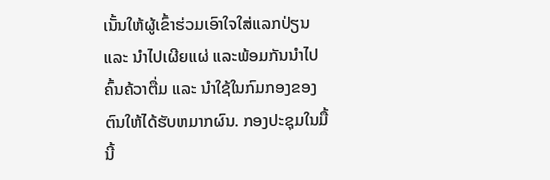ເນັ້ນໃຫ້ຜູ້ເຂົ້າຮ່ວມເອົາໃຈໃສ່ແລກປ່ຽນ ແລະ ນຳໄປເຜີຍແຜ່ ແລະພ້ອມກັນນຳໄປຄົ້ນຄ້ວາຕື່ມ ແລະ ນໍາໃຊ້ໃນກົມກອງຂອງຕົນໃຫ້ໄດ້ຮັບຫມາກຜົນ. ກອງປະຊຸມໃນມື້ນີ້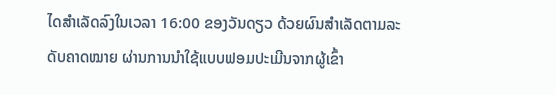ໄດສຳເລັດລົງໃນເວລາ 16:00 ຂອງວັນດຽວ ດ້ວຍຜົນສຳເລັດຕາມລະດັບຄາດໝາຍ ຜ່ານການນໍາໃຊ້ແບບຟອມປະເມີນຈາກຜູ້ເຂົ້າ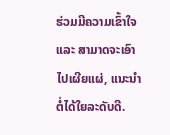ຮ່ວມມີຄວາມເຂົ້າໃຈ ແລະ ສາມາດຈະເອົາໄປເຜີຍແຜ່, ແນະນຳຕໍ່ໄດ້ໃຍລະດັບດີ.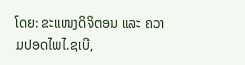ໂດຍ: ຂະແໜງດິຈິຕອນ ແລະ ຄວາມປອດໄພໄ.ຊເບີ,